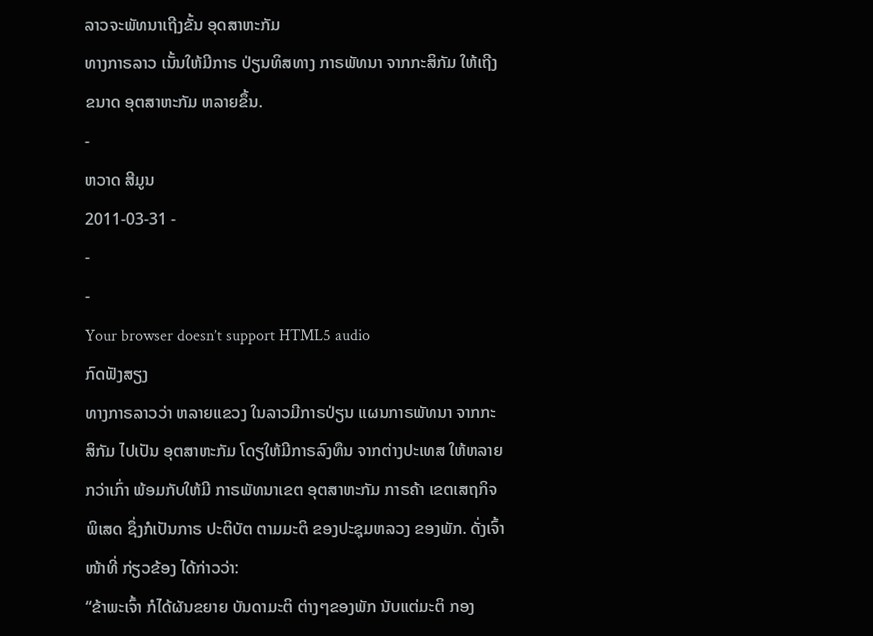ລາວຈະພັທນາເຖີງຂັ້ນ ອຸດສາຫະກັມ
ທາງກາຣລາວ ເນັ້ນໃຫ້ມີກາຣ ປ່ຽນທິສທາງ ກາຣພັທນາ ຈາກກະສິກັມ ໃຫ້ເຖີງຂນາດ ອຸຕສາຫະກັມ ຫລາຍຂຶ້ນ.
-
ຫວາດ ສີມູນ
2011-03-31 -
-
-
Your browser doesn’t support HTML5 audio
ກົດຟັງສຽງ
ທາງກາຣລາວວ່າ ຫລາຍແຂວງ ໃນລາວມີກາຣປ່ຽນ ແຜນກາຣພັທນາ ຈາກກະສິກັມ ໄປເປັນ ອຸຕສາຫະກັມ ໂດຽໃຫ້ມີກາຣລົງທຶນ ຈາກຕ່າງປະເທສ ໃຫ້ຫລາຍກວ່າເກົ່າ ພ້ອມກັບໃຫ້ມີ ກາຣພັທນາເຂຕ ອຸຕສາຫະກັມ ກາຣຄ້າ ເຂຕເສຖກິຈພິເສດ ຊຶ່ງກໍເປັນກາຣ ປະຕິບັຕ ຕາມມະຕິ ຂອງປະຊຸມຫລວງ ຂອງພັກ. ດັ່ງເຈົ້າໜ້າທີ່ ກ່ຽວຂ້ອງ ໄດ້ກ່າວວ່າ:
“ຂ້າພະເຈົ້າ ກໍໄດ້ຜັນຂຍາຍ ບັນດາມະຕິ ຕ່າງໆຂອງພັກ ນັບແຕ່ມະຕິ ກອງ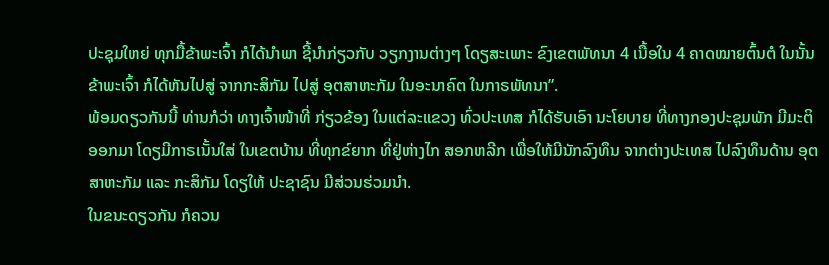ປະຊຸມໃຫຍ່ ທຸກມື້ຂ້າພະເຈົ້າ ກໍໄດ້ນຳພາ ຊີ້ນຳກ່ຽວກັບ ວຽກງານຕ່າງໆ ໂດຽສະເພາະ ຂົງເຂຕພັທນາ 4 ເນື້ອໃນ 4 ຄາດໝາຍຕົ້ນຕໍ ໃນນັ້ນ ຂ້າພະເຈົ້າ ກໍໄດ້ຫັນໄປສູ່ ຈາກກະສິກັມ ໄປສູ່ ອຸຕສາຫະກັມ ໃນອະນາຄົຕ ໃນກາຣພັທນາ”.
ພ້ອມດຽວກັນນີ້ ທ່ານກໍວ່າ ທາງເຈົ້າໜ້າທີ່ ກ່ຽວຂ້ອງ ໃນແຕ່ລະແຂວງ ທົ່ວປະເທສ ກໍໄດ້ຮັບເອົາ ນະໂຍບາຍ ທີ່ທາງກອງປະຊຸມພັກ ມີມະຕິອອກມາ ໂດຽມີກາຣເນັ້ນໃສ່ ໃນເຂຕບ້ານ ທີ່ທຸກຂ໌ຍາກ ທີ່ຢູ່ຫ່າງໄກ ສອກຫລີກ ເພື່ອໃຫ້ມີນັກລົງທຶນ ຈາກຕ່າງປະເທສ ໄປລົງທຶນດ້ານ ອຸຕສາຫະກັມ ແລະ ກະສິກັມ ໂດຽໃຫ້ ປະຊາຊົນ ມີສ່ວນຮ່ວມນຳ.
ໃນຂນະດຽວກັນ ກໍຄວນ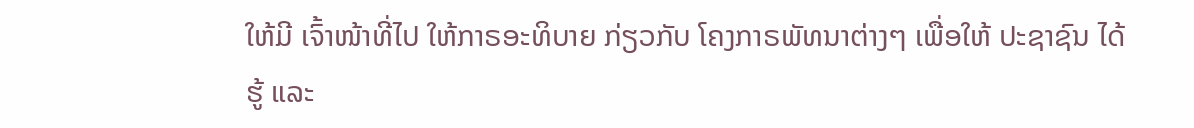ໃຫ້ມີ ເຈົ້າໜ້າທີ່ໄປ ໃຫ້ກາຣອະທິບາຍ ກ່ຽວກັບ ໂຄງກາຣພັທນາຕ່າງໆ ເພື່ອໃຫ້ ປະຊາຊົນ ໄດ້ຮູ້ ແລະ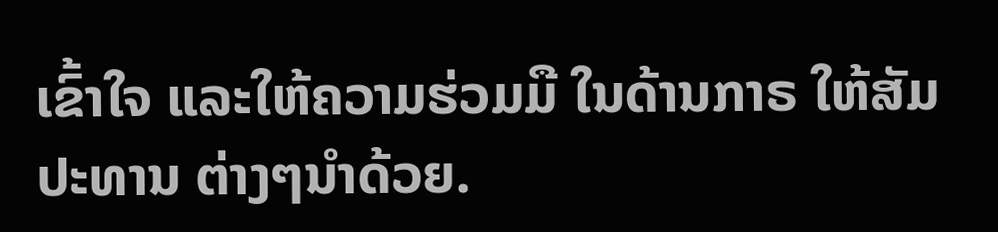ເຂົ້າໃຈ ແລະໃຫ້ຄວາມຮ່ວມມື ໃນດ້ານກາຣ ໃຫ້ສັມປະທານ ຕ່າງໆນຳດ້ວຍ.